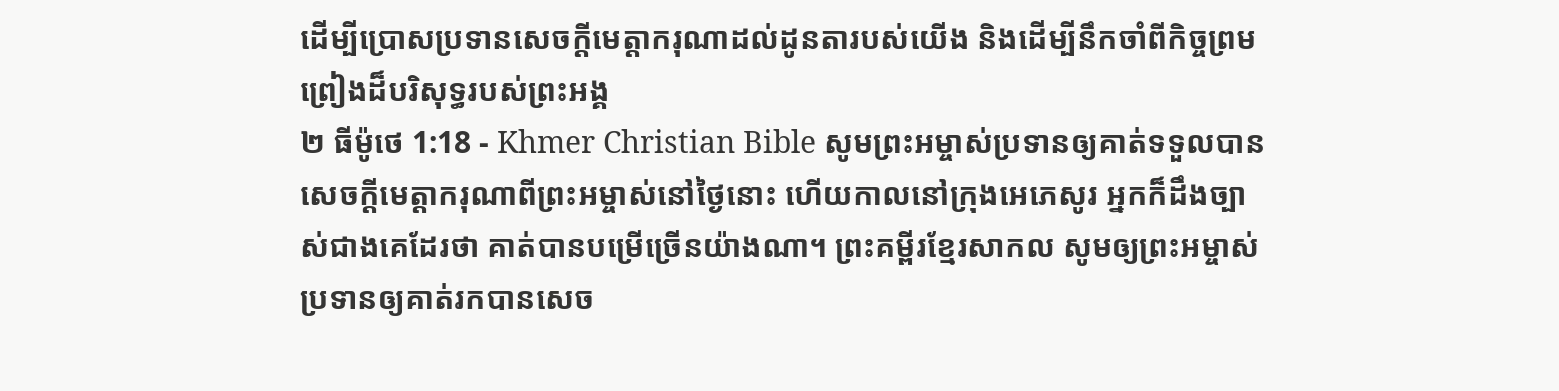ដើម្បីប្រោសប្រទានសេចក្ដីមេត្ដាករុណាដល់ដូនតារបស់យើង និងដើម្បីនឹកចាំពីកិច្ចព្រមព្រៀងដ៏បរិសុទ្ធរបស់ព្រះអង្គ
២ ធីម៉ូថេ 1:18 - Khmer Christian Bible សូមព្រះអម្ចាស់ប្រទានឲ្យគាត់ទទួលបានសេចក្ដីមេត្តាករុណាពីព្រះអម្ចាស់នៅថ្ងៃនោះ ហើយកាលនៅក្រុងអេភេសូរ អ្នកក៏ដឹងច្បាស់ជាងគេដែរថា គាត់បានបម្រើច្រើនយ៉ាងណា។ ព្រះគម្ពីរខ្មែរសាកល សូមឲ្យព្រះអម្ចាស់ប្រទានឲ្យគាត់រកបានសេច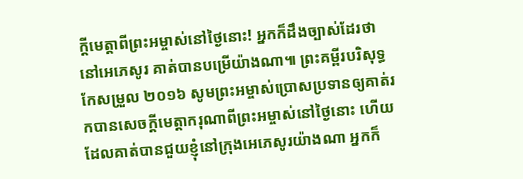ក្ដីមេត្តាពីព្រះអម្ចាស់នៅថ្ងៃនោះ! អ្នកក៏ដឹងច្បាស់ដែរថា នៅអេភេសូរ គាត់បានបម្រើយ៉ាងណា៕ ព្រះគម្ពីរបរិសុទ្ធកែសម្រួល ២០១៦ សូមព្រះអម្ចាស់ប្រោសប្រទានឲ្យគាត់រកបានសេចក្ដីមេត្តាករុណាពីព្រះអម្ចាស់នៅថ្ងៃនោះ ហើយដែលគាត់បានជួយខ្ញុំនៅក្រុងអេភេសូរយ៉ាងណា អ្នកក៏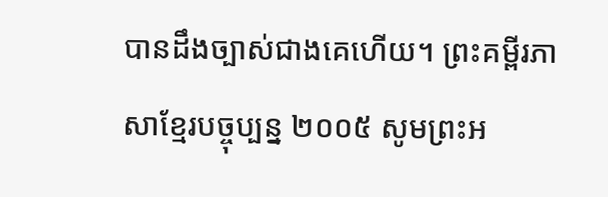បានដឹងច្បាស់ជាងគេហើយ។ ព្រះគម្ពីរភាសាខ្មែរបច្ចុប្បន្ន ២០០៥ សូមព្រះអ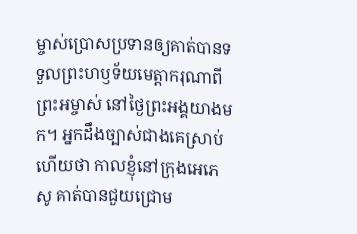ម្ចាស់ប្រោសប្រទានឲ្យគាត់បានទទួលព្រះហឫទ័យមេត្តាករុណាពីព្រះអម្ចាស់ នៅថ្ងៃព្រះអង្គយាងមក។ អ្នកដឹងច្បាស់ជាងគេស្រាប់ហើយថា កាលខ្ញុំនៅក្រុងអេភេសូ គាត់បានជួយជ្រោម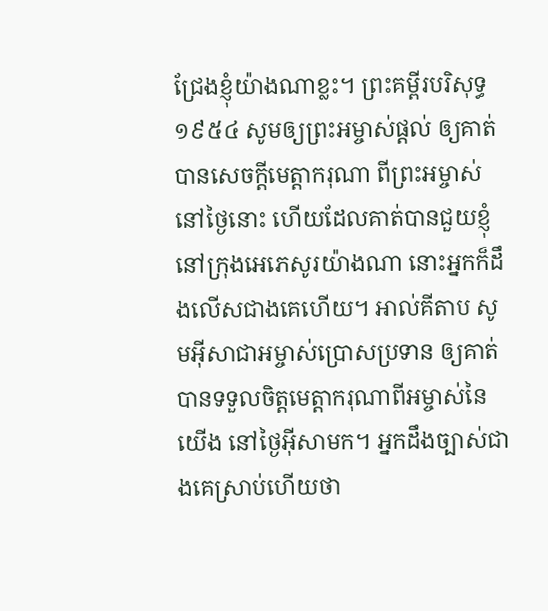ជ្រែងខ្ញុំយ៉ាងណាខ្លះ។ ព្រះគម្ពីរបរិសុទ្ធ ១៩៥៤ សូមឲ្យព្រះអម្ចាស់ផ្តល់ ឲ្យគាត់បានសេចក្ដីមេត្តាករុណា ពីព្រះអម្ចាស់ នៅថ្ងៃនោះ ហើយដែលគាត់បានជួយខ្ញុំ នៅក្រុងអេភេសូរយ៉ាងណា នោះអ្នកក៏ដឹងលើសជាងគេហើយ។ អាល់គីតាប សូមអ៊ីសាជាអម្ចាស់ប្រោសប្រទាន ឲ្យគាត់បានទទួលចិត្តមេត្ដាករុណាពីអម្ចាស់នៃយើង នៅថ្ងៃអ៊ីសាមក។ អ្នកដឹងច្បាស់ជាងគេស្រាប់ហើយថា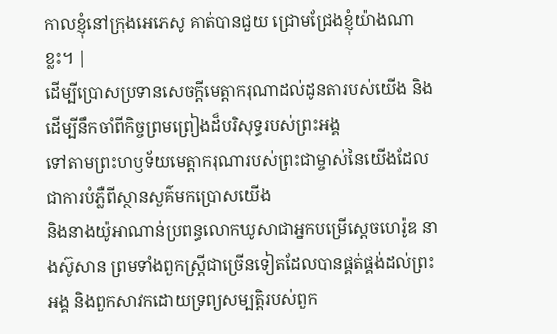កាលខ្ញុំនៅក្រុងអេភេសូ គាត់បានជួយ ជ្រោមជ្រែងខ្ញុំយ៉ាងណាខ្លះ។ |
ដើម្បីប្រោសប្រទានសេចក្ដីមេត្ដាករុណាដល់ដូនតារបស់យើង និងដើម្បីនឹកចាំពីកិច្ចព្រមព្រៀងដ៏បរិសុទ្ធរបស់ព្រះអង្គ
ទៅតាមព្រះហឫទ័យមេត្ដាករុណារបស់ព្រះជាម្ចាស់នៃយើងដែលជាការបំភ្លឺពីស្ថានសួគ៌មកប្រោសយើង
និងនាងយ៉ូអាណាន់ប្រពន្ធលោកឃូសាជាអ្នកបម្រើស្ដេចហេរ៉ូឌ នាងស៊ូសាន ព្រមទាំងពួកស្ដ្រីជាច្រើនទៀតដែលបានផ្គត់ផ្គង់ដល់ព្រះអង្គ និងពួកសាវកដោយទ្រព្យសម្បត្ដិរបស់ពួក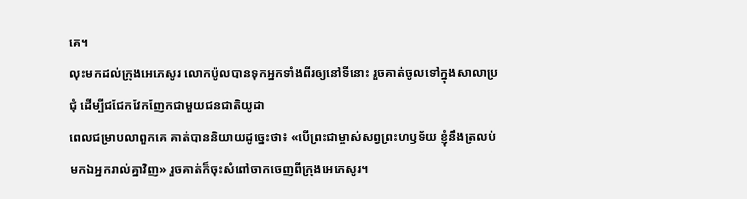គេ។
លុះមកដល់ក្រុងអេភេសូរ លោកប៉ូលបានទុកអ្នកទាំងពីរឲ្យនៅទីនោះ រួចគាត់ចូលទៅក្នុងសាលាប្រជុំ ដើម្បីជជែកវែកញែកជាមួយជនជាតិយូដា
ពេលជម្រាបលាពួកគេ គាត់បាននិយាយដូច្នេះថា៖ «បើព្រះជាម្ចាស់សព្វព្រះហឫទ័យ ខ្ញុំនឹងត្រលប់មកឯអ្នករាល់គ្នាវិញ» រួចគាត់ក៏ចុះសំពៅចាកចេញពីក្រុងអេភេសូរ។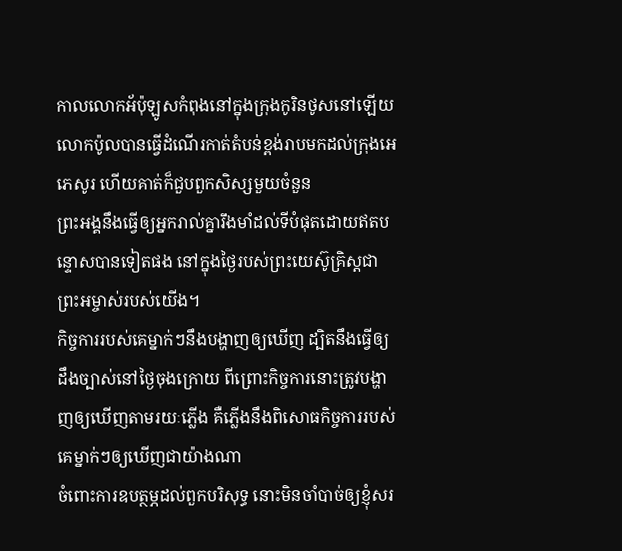កាលលោកអ័ប៉ុឡូសកំពុងនៅក្នុងក្រុងកូរិនថូសនៅឡើយ លោកប៉ូលបានធ្វើដំណើរកាត់តំបន់ខ្ពង់រាបមកដល់ក្រុងអេភេសូរ ហើយគាត់ក៏ជួបពួកសិស្សមួយចំនួន
ព្រះអង្គនឹងធ្វើឲ្យអ្នករាល់គ្នារឹងមាំដល់ទីបំផុតដោយឥតបន្ទោសបានទៀតផង នៅក្នុងថ្ងៃរបស់ព្រះយេស៊ូគ្រិស្ដជាព្រះអម្ចាស់របស់យើង។
កិច្ចការរបស់គេម្នាក់ៗនឹងបង្ហាញឲ្យឃើញ ដ្បិតនឹងធ្វើឲ្យដឹងច្បាស់នៅថ្ងៃចុងក្រោយ ពីព្រោះកិច្ចការនោះត្រូវបង្ហាញឲ្យឃើញតាមរយៈភ្លើង គឺភ្លើងនឹងពិសោធកិច្ចការរបស់គេម្នាក់ៗឲ្យឃើញជាយ៉ាងណា
ចំពោះការឧបត្ថម្ភដល់ពួកបរិសុទ្ធ នោះមិនចាំបាច់ឲ្យខ្ញុំសរ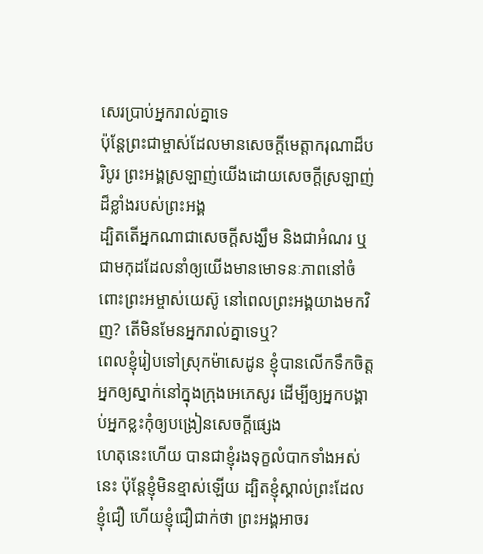សេរប្រាប់អ្នករាល់គ្នាទេ
ប៉ុន្ដែព្រះជាម្ចាស់ដែលមានសេចក្ដីមេត្តាករុណាដ៏បរិបូរ ព្រះអង្គស្រឡាញ់យើងដោយសេចក្ដីស្រឡាញ់ដ៏ខ្លាំងរបស់ព្រះអង្គ
ដ្បិតតើអ្នកណាជាសេចក្ដីសង្ឃឹម និងជាអំណរ ឬជាមកុដដែលនាំឲ្យយើងមានមោទនៈភាពនៅចំពោះព្រះអម្ចាស់យេស៊ូ នៅពេលព្រះអង្គយាងមកវិញ? តើមិនមែនអ្នករាល់គ្នាទេឬ?
ពេលខ្ញុំរៀបទៅស្រុកម៉ាសេដូន ខ្ញុំបានលើកទឹកចិត្ដអ្នកឲ្យស្នាក់នៅក្នុងក្រុងអេភេសូរ ដើម្បីឲ្យអ្នកបង្គាប់អ្នកខ្លះកុំឲ្យបង្រៀនសេចក្ដីផ្សេង
ហេតុនេះហើយ បានជាខ្ញុំរងទុក្ខលំបាកទាំងអស់នេះ ប៉ុន្ដែខ្ញុំមិនខ្មាស់ឡើយ ដ្បិតខ្ញុំស្គាល់ព្រះដែលខ្ញុំជឿ ហើយខ្ញុំជឿជាក់ថា ព្រះអង្គអាចរ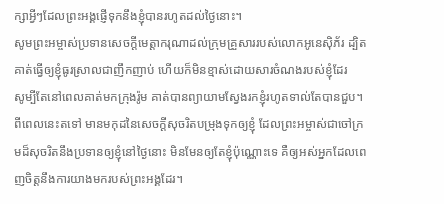ក្សាអ្វីៗដែលព្រះអង្គផ្ញើទុកនឹងខ្ញុំបានរហូតដល់ថ្ងៃនោះ។
សូមព្រះអម្ចាស់ប្រទានសេចក្ដីមេត្តាករុណាដល់ក្រុមគ្រួសាររបស់លោកអូនេស៊ិភ័រ ដ្បិតគាត់ធ្វើឲ្យខ្ញុំធូរស្រាលជាញឹកញាប់ ហើយក៏មិនខ្មាស់ដោយសារចំណងរបស់ខ្ញុំដែរ
សូម្បីតែនៅពេលគាត់មកក្រុងរ៉ូម គាត់បានព្យាយាមស្វែងរកខ្ញុំរហូតទាល់តែបានជួប។
ពីពេលនេះតទៅ មានមកុដនៃសេចក្ដីសុចរិតបម្រុងទុកឲ្យខ្ញុំ ដែលព្រះអម្ចាស់ជាចៅក្រមដ៏សុចរិតនឹងប្រទានឲ្យខ្ញុំនៅថ្ងៃនោះ មិនមែនឲ្យតែខ្ញុំប៉ុណ្ណោះទេ គឺឲ្យអស់អ្នកដែលពេញចិត្តនឹងការយាងមករបស់ព្រះអង្គដែរ។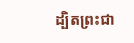ដ្បិតព្រះជា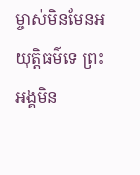ម្ចាស់មិនមែនអយុត្តិធម៌ទេ ព្រះអង្គមិន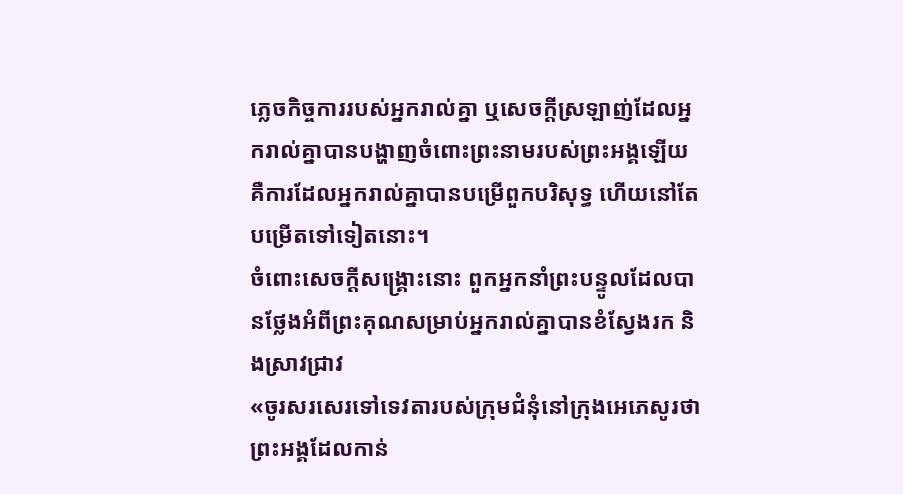ភ្លេចកិច្ចការរបស់អ្នករាល់គ្នា ឬសេចក្ដីស្រឡាញ់ដែលអ្នករាល់គ្នាបានបង្ហាញចំពោះព្រះនាមរបស់ព្រះអង្គឡើយ គឺការដែលអ្នករាល់គ្នាបានបម្រើពួកបរិសុទ្ធ ហើយនៅតែបម្រើតទៅទៀតនោះ។
ចំពោះសេចក្ដីសង្គ្រោះនោះ ពួកអ្នកនាំព្រះបន្ទូលដែលបានថ្លែងអំពីព្រះគុណសម្រាប់អ្នករាល់គ្នាបានខំស្វែងរក និងស្រាវជ្រាវ
«ចូរសរសេរទៅទេវតារបស់ក្រុមជំនុំនៅក្រុងអេភេសូរថា ព្រះអង្គដែលកាន់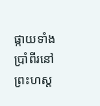ផ្កាយទាំងប្រាំពីរនៅព្រះហស្ដ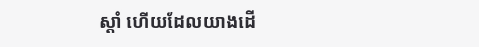ស្ដាំ ហើយដែលយាងដើ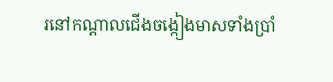រនៅកណ្ដាលជើងចង្កៀងមាសទាំងប្រាំ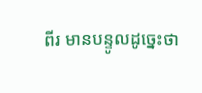ពីរ មានបន្ទូលដូច្នេះថា